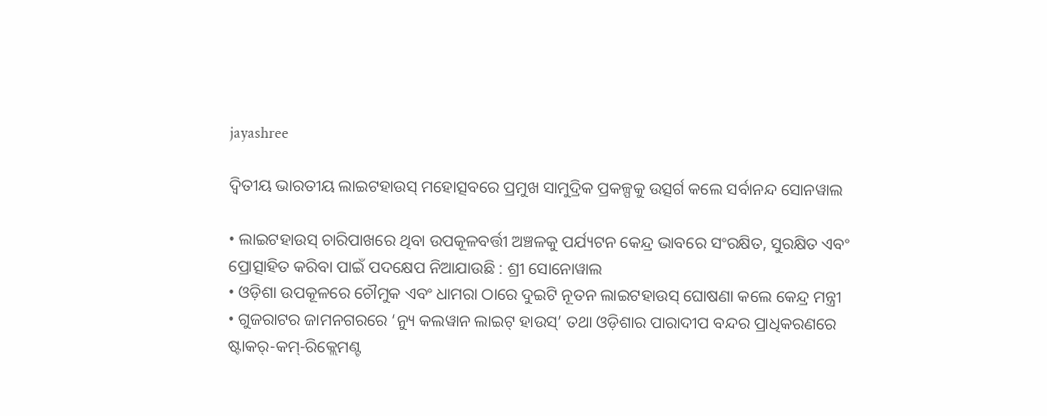jayashree

ଦ୍ୱିତୀୟ ଭାରତୀୟ ଲାଇଟହାଉସ୍ ମହୋତ୍ସବରେ ପ୍ରମୁଖ ସାମୁଦ୍ରିକ ପ୍ରକଳ୍ପକୁ ଉତ୍ସର୍ଗ କଲେ ସର୍ବାନନ୍ଦ ସୋନୱାଲ

• ଲାଇଟହାଉସ୍ ଚାରିପାଖରେ ଥିବା ଉପକୂଳବର୍ତ୍ତୀ ଅଞ୍ଚଳକୁ ପର୍ଯ୍ୟଟନ କେନ୍ଦ୍ର ଭାବରେ ସଂରକ୍ଷିତ, ସୁରକ୍ଷିତ ଏବଂ ପ୍ରୋତ୍ସାହିତ କରିବା ପାଇଁ ପଦକ୍ଷେପ ନିଆଯାଉଛି : ଶ୍ରୀ ସୋନୋୱାଲ
• ଓଡ଼ିଶା ଉପକୂଳରେ ଚୌମୁକ ଏବଂ ଧାମରା ଠାରେ ଦୁଇଟି ନୂତନ ଲାଇଟହାଉସ୍ ଘୋଷଣା କଲେ କେନ୍ଦ୍ର ମନ୍ତ୍ରୀ
• ଗୁଜରାଟର ଜାମନଗରରେ ‘ନ୍ୟୁ କଲୱାନ ଲାଇଟ୍ ହାଉସ୍’ ତଥା ଓଡ଼ିଶାର ପାରାଦୀପ ବନ୍ଦର ପ୍ରାଧିକରଣରେ ଷ୍ଟାକର୍-କମ୍-ରିକ୍ଲେମଣ୍ଟ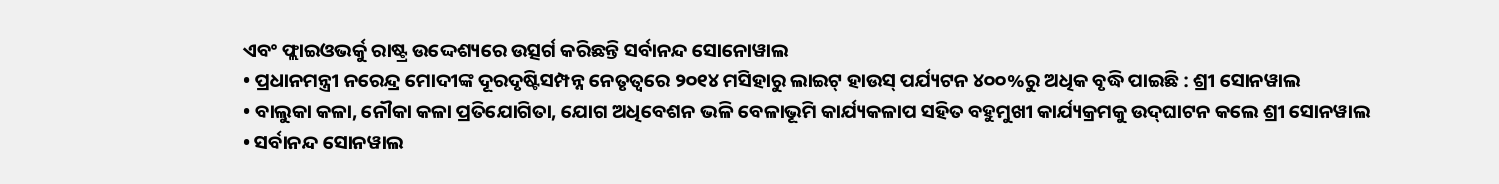ଏବଂ ଫ୍ଲାଇଓଭର୍କୁ ରାଷ୍ଟ୍ର ଉଦ୍ଦେଶ୍ୟରେ ଉତ୍ସର୍ଗ କରିଛନ୍ତି ସର୍ବାନନ୍ଦ ସୋନୋୱାଲ
• ପ୍ରଧାନମନ୍ତ୍ରୀ ନରେନ୍ଦ୍ର ମୋଦୀଙ୍କ ଦୂରଦୃଷ୍ଟିସମ୍ପନ୍ନ ନେତୃତ୍ୱରେ ୨୦୧୪ ମସିହାରୁ ଲାଇଟ୍ ହାଉସ୍ ପର୍ଯ୍ୟଟନ ୪୦୦%ରୁ ଅଧିକ ବୃଦ୍ଧି ପାଇଛି : ଶ୍ରୀ ସୋନୱାଲ
• ବାଲୁକା କଳା, ନୌକା କଳା ପ୍ରତିଯୋଗିତା, ଯୋଗ ଅଧିବେଶନ ଭଳି ବେଳାଭୂମି କାର୍ଯ୍ୟକଳାପ ସହିତ ବହୁମୁଖୀ କାର୍ଯ୍ୟକ୍ରମକୁ ଉଦ୍‌ଘାଟନ କଲେ ଶ୍ରୀ ସୋନୱାଲ
• ସର୍ବାନନ୍ଦ ସୋନୱାଲ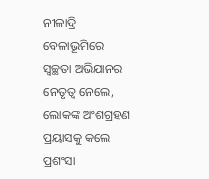ନୀଳାଦ୍ରି ବେଳାଭୂମିରେ ସ୍ୱଚ୍ଛତା ଅଭିଯାନର ନେତୃତ୍ୱ ନେଲେ, ଲୋକଙ୍କ ଅଂଶଗ୍ରହଣ ପ୍ରୟାସକୁ କଲେ ପ୍ରଶଂସା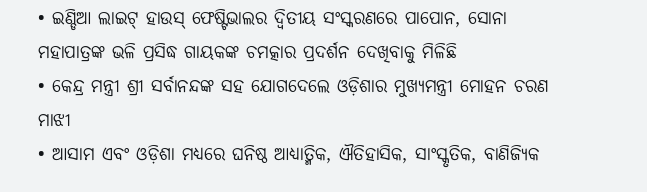• ଇଣ୍ଡିଆ ଲାଇଟ୍ ହାଉସ୍ ଫେଷ୍ଟିଭାଲର ଦ୍ୱିତୀୟ ସଂସ୍କରଣରେ ପାପୋନ, ସୋନା ମହାପାତ୍ରଙ୍କ ଭଳି ପ୍ରସିଦ୍ଧ ଗାୟକଙ୍କ ଚମତ୍କାର ପ୍ରଦର୍ଶନ ଦେଖିବାକୁ ମିଳିଛି
• କେନ୍ଦ୍ର ମନ୍ତ୍ରୀ ଶ୍ରୀ ସର୍ବାନନ୍ଦଙ୍କ ସହ ଯୋଗଦେଲେ ଓଡ଼ିଶାର ମୁଖ୍ୟମନ୍ତ୍ରୀ ମୋହନ ଚରଣ ମାଝୀ
• ଆସାମ ଏବଂ ଓଡ଼ିଶା ମଧ୍ୟରେ ଘନିଷ୍ଠ ଆଧ୍ୟାତ୍ମିକ, ଐତିହାସିକ, ସାଂସ୍କୃତିକ, ବାଣିଜ୍ୟିକ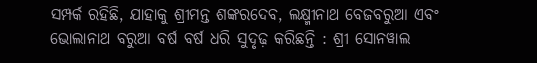ସମ୍ପର୍କ ରହିଛି, ଯାହାକୁ ଶ୍ରୀମନ୍ତ ଶଙ୍କରଦେବ, ଲକ୍ଷ୍ମୀନାଥ ବେଜବରୁଆ ଏବଂ ଭୋଲାନାଥ ବରୁଆ ବର୍ଷ ବର୍ଷ ଧରି ସୁଦୃଢ଼ କରିଛନ୍ତି : ଶ୍ରୀ ସୋନୱାଲ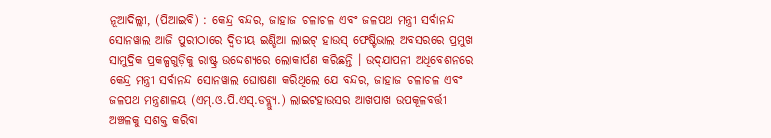ନୂଆଦିଲ୍ଲୀ, (ପିଆଇବି) : କେନ୍ଦ୍ର ବନ୍ଦର, ଜାହାଜ ଚଳାଚଳ ଏବଂ ଜଳପଥ ମନ୍ତ୍ରୀ ସର୍ବାନନ୍ଦ ସୋନୱାଲ ଆଜି ପୁରୀଠାରେ ଦ୍ୱିତୀୟ ଇଣ୍ଡିଆ ଲାଇଟ୍ ହାଉସ୍ ଫେଷ୍ଟିଭାଲ ଅବସରରେ ପ୍ରମୁଖ ସାମୁଦ୍ରିକ ପ୍ରକଳ୍ପଗୁଡ଼ିକୁ ରାଷ୍ଟ୍ର ଉଦ୍ଦେଶ୍ୟରେ ଲୋକାର୍ପଣ କରିଛନ୍ତି । ଉଦ୍‌ଯାପନୀ ଅଧିବେଶନରେ କେନ୍ଦ୍ର ମନ୍ତ୍ରୀ ସର୍ବାନନ୍ଦ ସୋନୱାଲ ଘୋଷଣା କରିଥିଲେ ଯେ ବନ୍ଦର, ଜାହାଜ ଚଳାଚଳ ଏବଂ ଜଳପଥ ମନ୍ତ୍ରଣାଳୟ (ଏମ୍.ଓ.ପି.ଏସ୍.ଡବ୍ଲ୍ୟୁ.) ଲାଇଟହାଉସର ଆଖପାଖ ଉପକୂଳବର୍ତ୍ତୀ ଅଞ୍ଚଳକୁ ସଶକ୍ତ କରିବା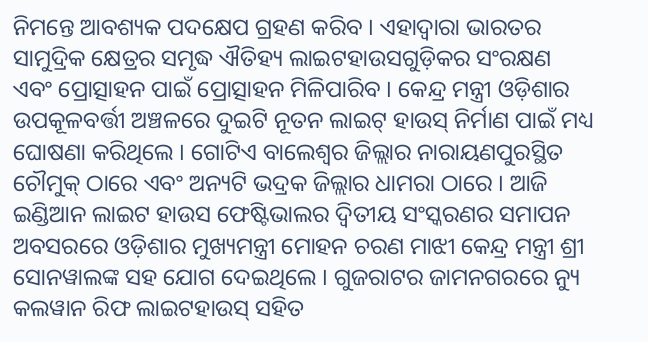ନିମନ୍ତେ ଆବଶ୍ୟକ ପଦକ୍ଷେପ ଗ୍ରହଣ କରିବ । ଏହାଦ୍ୱାରା ଭାରତର ସାମୁଦ୍ରିକ କ୍ଷେତ୍ରର ସମୃଦ୍ଧ ଐତିହ୍ୟ ଲାଇଟହାଉସଗୁଡ଼ିକର ସଂରକ୍ଷଣ ଏବଂ ପ୍ରୋତ୍ସାହନ ପାଇଁ ପ୍ରୋତ୍ସାହନ ମିଳିପାରିବ । କେନ୍ଦ୍ର ମନ୍ତ୍ରୀ ଓଡ଼ିଶାର ଉପକୂଳବର୍ତ୍ତୀ ଅଞ୍ଚଳରେ ଦୁଇଟି ନୂତନ ଲାଇଟ୍ ହାଉସ୍ ନିର୍ମାଣ ପାଇଁ ମଧ୍ୟ ଘୋଷଣା କରିଥିଲେ । ଗୋଟିଏ ବାଲେଶ୍ୱର ଜିଲ୍ଲାର ନାରାୟଣପୁରସ୍ଥିତ ଚୌମୁକ୍ ଠାରେ ଏବଂ ଅନ୍ୟଟି ଭଦ୍ରକ ଜିଲ୍ଲାର ଧାମରା ଠାରେ । ଆଜି ଇଣ୍ଡିଆନ ଲାଇଟ ହାଉସ ଫେଷ୍ଟିଭାଲର ଦ୍ୱିତୀୟ ସଂସ୍କରଣର ସମାପନ ଅବସରରେ ଓଡ଼ିଶାର ମୁଖ୍ୟମନ୍ତ୍ରୀ ମୋହନ ଚରଣ ମାଝୀ କେନ୍ଦ୍ର ମନ୍ତ୍ରୀ ଶ୍ରୀ ସୋନୱାଲଙ୍କ ସହ ଯୋଗ ଦେଇଥିଲେ । ଗୁଜରାଟର ଜାମନଗରରେ ନ୍ୟୁ କଲୱାନ ରିଫ ଲାଇଟହାଉସ୍ ସହିତ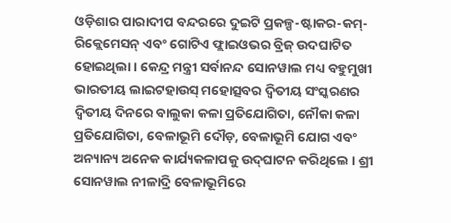ଓଡ଼ିଶାର ପାରାଦୀପ ବନ୍ଦରରେ ଦୁଇଟି ପ୍ରକଳ୍ପ-ଷ୍ଟାକର-କମ୍-ରିକ୍ଲେମେସନ୍ ଏବଂ ଗୋଟିଏ ଫ୍ଲାଇଓଭର ବ୍ରିଜ୍ ଉଦଘାଟିତ ହୋଇଥିଲା । କେନ୍ଦ୍ର ମନ୍ତ୍ରୀ ସର୍ବାନନ୍ଦ ସୋନୱାଲ ମଧ୍ୟ ବହୁମୁଖୀ ଭାରତୀୟ ଲାଇଟହାଉସ୍ ମହୋତ୍ସବର ଦ୍ୱିତୀୟ ସଂସ୍କରଣର ଦ୍ୱିତୀୟ ଦିନରେ ବାଲୁକା କଳା ପ୍ରତିଯୋଗିତା, ନୌକା କଳା ପ୍ରତିଯୋଗିତା, ବେଳାଭୂମି ଦୌଡ଼, ବେଳାଭୂମି ଯୋଗ ଏବଂ ଅନ୍ୟାନ୍ୟ ଅନେକ କାର୍ଯ୍ୟକଳାପକୁ ଉଦ୍‌ଘାଟନ କରିଥିଲେ । ଶ୍ରୀ ସୋନୱାଲ ନୀଳାଦ୍ରି ବେଳାଭୂମିରେ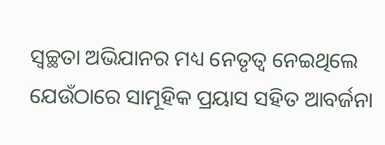ସ୍ୱଚ୍ଛତା ଅଭିଯାନର ମଧ୍ୟ ନେତୃତ୍ୱ ନେଇଥିଲେ ଯେଉଁଠାରେ ସାମୂହିକ ପ୍ରୟାସ ସହିତ ଆବର୍ଜନା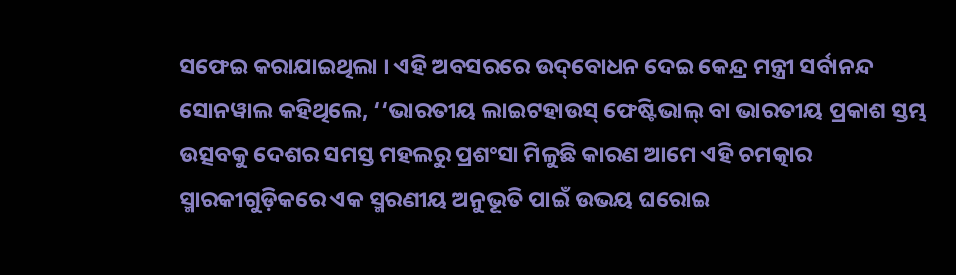ସଫେଇ କରାଯାଇଥିଲା । ଏହି ଅବସରରେ ଉଦ୍‌ବୋଧନ ଦେଇ କେନ୍ଦ୍ର ମନ୍ତ୍ରୀ ସର୍ବାନନ୍ଦ ସୋନୱାଲ କହିଥିଲେ, ‘‘ଭାରତୀୟ ଲାଇଟହାଉସ୍ ଫେଷ୍ଟିଭାଲ୍ ବା ଭାରତୀୟ ପ୍ରକାଶ ସ୍ତମ୍ଭ ଉତ୍ସବକୁ ଦେଶର ସମସ୍ତ ମହଲରୁ ପ୍ରଶଂସା ମିଳୁଛି କାରଣ ଆମେ ଏହି ଚମତ୍କାର ସ୍ମାରକୀଗୁଡ଼ିକରେ ଏକ ସ୍ମରଣୀୟ ଅନୁଭୂତି ପାଇଁ ଉଭୟ ଘରୋଇ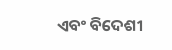ଏବଂ ବିଦେଶୀ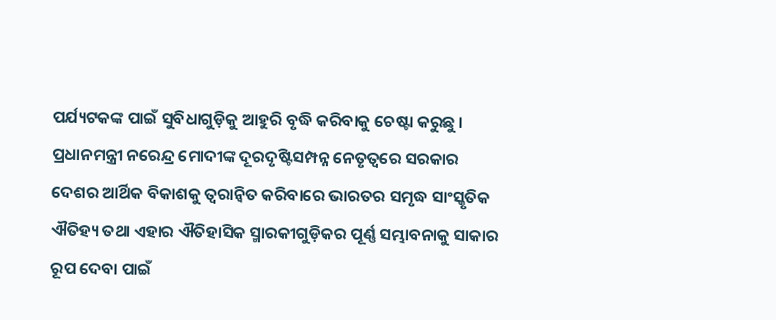ପର୍ଯ୍ୟଟକଙ୍କ ପାଇଁ ସୁବିଧାଗୁଡ଼ିକୁ ଆହୁରି ବୃଦ୍ଧି କରିବାକୁ ଚେଷ୍ଟା କରୁଛୁ । ପ୍ରଧାନମନ୍ତ୍ରୀ ନରେନ୍ଦ୍ର ମୋଦୀଙ୍କ ଦୂରଦୃଷ୍ଟିସମ୍ପନ୍ନ ନେତୃତ୍ୱରେ ସରକାର ଦେଶର ଆର୍ଥିକ ବିକାଶକୁ ତ୍ୱରାନ୍ୱିତ କରିବାରେ ଭାରତର ସମୃଦ୍ଧ ସାଂସ୍କୃତିକ ଐତିହ୍ୟ ତଥା ଏହାର ଐତିହାସିକ ସ୍ମାରକୀଗୁଡ଼ିକର ପୂର୍ଣ୍ଣ ସମ୍ଭାବନାକୁ ସାକାର ରୂପ ଦେବା ପାଇଁ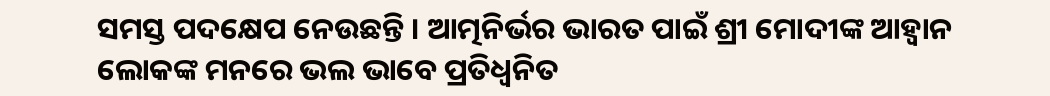ସମସ୍ତ ପଦକ୍ଷେପ ନେଉଛନ୍ତି । ଆତ୍ମନିର୍ଭର ଭାରତ ପାଇଁ ଶ୍ରୀ ମୋଦୀଙ୍କ ଆହ୍ୱାନ ଲୋକଙ୍କ ମନରେ ଭଲ ଭାବେ ପ୍ରତିଧ୍ୱନିତ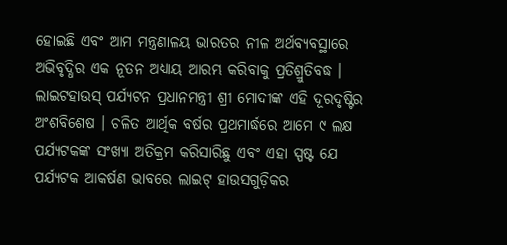ହୋଇଛି ଏବଂ ଆମ ମନ୍ତ୍ରଣାଳୟ ଭାରତର ନୀଳ ଅର୍ଥବ୍ୟବସ୍ଥାରେ ଅଭିବୃଦ୍ଧିର ଏକ ନୂତନ ଅଧ୍ୟାୟ ଆରମ୍ଭ କରିବାକୁ ପ୍ରତିଶ୍ରୁତିବଦ୍ଧ । ଲାଇଟହାଉସ୍ ପର୍ଯ୍ୟଟନ ପ୍ରଧାନମନ୍ତ୍ରୀ ଶ୍ରୀ ମୋଦୀଙ୍କ ଏହି ଦୂରଦୃଷ୍ଟିର ଅଂଶବିଶେଷ । ଚଳିତ ଆର୍ଥିକ ବର୍ଷର ପ୍ରଥମାର୍ଦ୍ଧରେ ଆମେ ୯ ଲକ୍ଷ ପର୍ଯ୍ୟଟକଙ୍କ ସଂଖ୍ୟା ଅତିକ୍ରମ କରିସାରିଛୁ ଏବଂ ଏହା ସ୍ପଷ୍ଟ ଯେ ପର୍ଯ୍ୟଟକ ଆକର୍ଷଣ ଭାବରେ ଲାଇଟ୍ ହାଉସଗୁଡ଼ିକର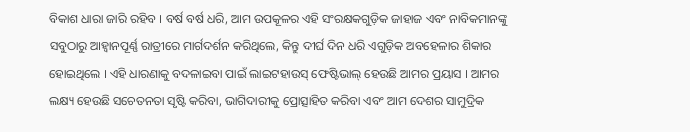ବିକାଶ ଧାରା ଜାରି ରହିବ । ବର୍ଷ ବର୍ଷ ଧରି, ଆମ ଉପକୂଳର ଏହି ସଂରକ୍ଷକଗୁଡ଼ିକ ଜାହାଜ ଏବଂ ନାବିକମାନଙ୍କୁ ସବୁଠାରୁ ଆହ୍ୱାନପୂର୍ଣ୍ଣ ରାତ୍ରୀରେ ମାର୍ଗଦର୍ଶନ କରିଥିଲେ, କିନ୍ତୁ ଦୀର୍ଘ ଦିନ ଧରି ଏଗୁଡ଼ିକ ଅବହେଳାର ଶିକାର ହୋଇଥିଲେ । ଏହି ଧାରଣାକୁ ବଦଳାଇବା ପାଇଁ ଲାଇଟହାଉସ୍ ଫେଷ୍ଟିଭାଲ୍ ହେଉଛି ଆମର ପ୍ରୟାସ । ଆମର ଲକ୍ଷ୍ୟ ହେଉଛି ସଚେତନତା ସୃଷ୍ଟି କରିବା, ଭାଗିଦାରୀକୁ ପ୍ରୋତ୍ସାହିତ କରିବା ଏବଂ ଆମ ଦେଶର ସାମୁଦ୍ରିକ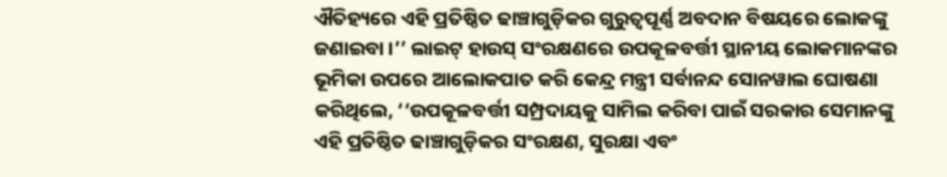ଐତିହ୍ୟରେ ଏହି ପ୍ରତିଷ୍ଠିତ ଢାଞ୍ଚାଗୁଡ଼ିକର ଗୁରୁତ୍ୱପୂର୍ଣ୍ଣ ଅବଦାନ ବିଷୟରେ ଲୋକଙ୍କୁ ଜଣାଇବା ।’’ ଲାଇଟ୍ ହାଉସ୍ ସଂରକ୍ଷଣରେ ଉପକୂଳବର୍ତ୍ତୀ ସ୍ଥାନୀୟ ଲୋକମାନଙ୍କର ଭୂମିକା ଉପରେ ଆଲୋକପାତ କରି କେନ୍ଦ୍ର ମନ୍ତ୍ରୀ ସର୍ବାନନ୍ଦ ସୋନୱାଲ ଘୋଷଣା କରିଥିଲେ, ‘‘ଉପକୂଳବର୍ତ୍ତୀ ସମ୍ପ୍ରଦାୟକୁ ସାମିଲ କରିବା ପାଇଁ ସରକାର ସେମାନଙ୍କୁ ଏହି ପ୍ରତିଷ୍ଠିତ ଢାଞ୍ଚାଗୁଡ଼ିକର ସଂରକ୍ଷଣ, ସୁରକ୍ଷା ଏବଂ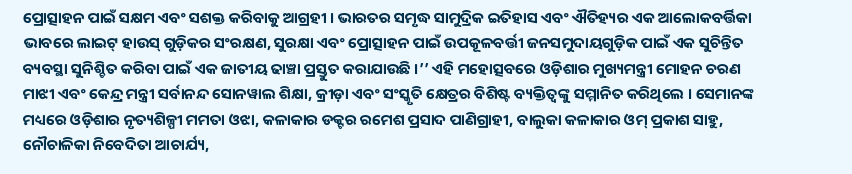ପ୍ରୋତ୍ସାହନ ପାଇଁ ସକ୍ଷମ ଏବଂ ସଶକ୍ତ କରିବାକୁ ଆଗ୍ରହୀ । ଭାରତର ସମୃଦ୍ଧ ସାମୁଦ୍ରିକ ଇତିହାସ ଏବଂ ଐତିହ୍ୟର ଏକ ଆଲୋକବର୍ତ୍ତିକା ଭାବରେ ଲାଇଟ୍ ହାଉସ୍ ଗୁଡ଼ିକର ସଂରକ୍ଷଣ, ସୁରକ୍ଷା ଏବଂ ପ୍ରୋତ୍ସାହନ ପାଇଁ ଉପକୂଳବର୍ତ୍ତୀ ଜନସମୁଦାୟଗୁଡ଼ିକ ପାଇଁ ଏକ ସୁଚିନ୍ତିତ ବ୍ୟବସ୍ଥା ସୁନିଶ୍ଚିତ କରିବା ପାଇଁ ଏକ ଜାତୀୟ ଢାଞ୍ଚା ପ୍ରସ୍ତୁତ କରାଯାଉଛି ।’’ ଏହି ମହୋତ୍ସବରେ ଓଡ଼ିଶାର ମୁଖ୍ୟମନ୍ତ୍ରୀ ମୋହନ ଚରଣ ମାଝୀ ଏବଂ କେନ୍ଦ୍ର ମନ୍ତ୍ରୀ ସର୍ବାନନ୍ଦ ସୋନୱାଲ ଶିକ୍ଷା, କ୍ରୀଡ଼ା ଏବଂ ସଂସ୍କୃତି କ୍ଷେତ୍ରର ବିଶିଷ୍ଟ ବ୍ୟକ୍ତିତ୍ୱଙ୍କୁ ସମ୍ମାନିତ କରିଥିଲେ । ସେମାନଙ୍କ ମଧ୍ୟରେ ଓଡ଼ିଶାର ନୃତ୍ୟଶିଳ୍ପୀ ମମତା ଓଝା, କଳାକାର ଡକ୍ଟର ରମେଶ ପ୍ରସାଦ ପାଣିଗ୍ରାହୀ, ବାଲୁକା କଳାକାର ଓମ୍ ପ୍ରକାଶ ସାହୁ, ନୌଚାଳିକା ନିବେଦିତା ଆଚାର୍ଯ୍ୟ,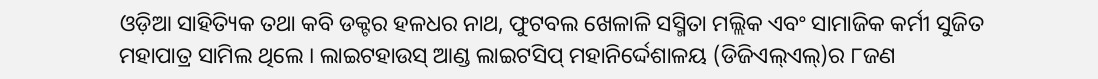ଓଡ଼ିଆ ସାହିତ୍ୟିକ ତଥା କବି ଡକ୍ଟର ହଳଧର ନାଥ, ଫୁଟବଲ ଖେଳାଳି ସସ୍ମିତା ମଲ୍ଲିକ ଏବଂ ସାମାଜିକ କର୍ମୀ ସୁଜିତ ମହାପାତ୍ର ସାମିଲ ଥିଲେ । ଲାଇଟହାଉସ୍ ଆଣ୍ଡ ଲାଇଟସିପ୍ ମହାନିର୍ଦ୍ଦେଶାଳୟ (ଡିଜିଏଲ୍ଏଲ୍)ର ୮ଜଣ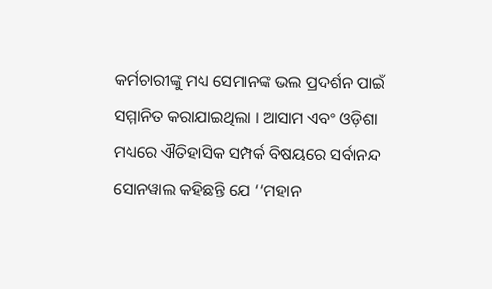କର୍ମଚାରୀଙ୍କୁ ମଧ୍ୟ ସେମାନଙ୍କ ଭଲ ପ୍ରଦର୍ଶନ ପାଇଁ ସମ୍ମାନିତ କରାଯାଇଥିଲା । ଆସାମ ଏବଂ ଓଡ଼ିଶା ମଧ୍ୟରେ ଐତିହାସିକ ସମ୍ପର୍କ ବିଷୟରେ ସର୍ବାନନ୍ଦ ସୋନୱାଲ କହିଛନ୍ତି ଯେ ‘‘ମହାନ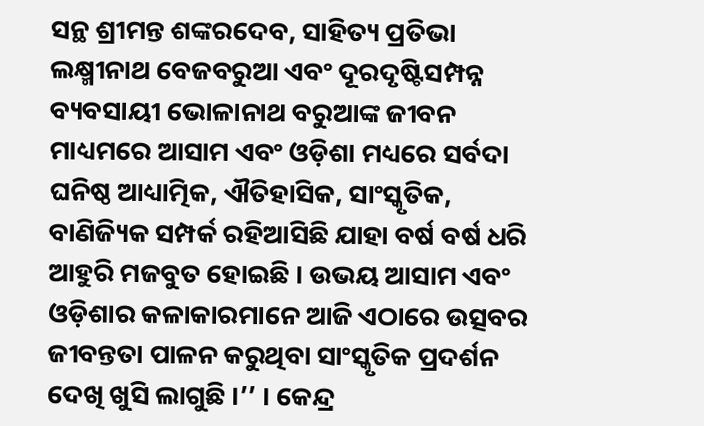ସନ୍ଥ ଶ୍ରୀମନ୍ତ ଶଙ୍କରଦେବ, ସାହିତ୍ୟ ପ୍ରତିଭା ଲକ୍ଷ୍ମୀନାଥ ବେଜବରୁଆ ଏବଂ ଦୂରଦୃଷ୍ଟିସମ୍ପନ୍ନ ବ୍ୟବସାୟୀ ଭୋଳାନାଥ ବରୁଆଙ୍କ ଜୀବନ ମାଧ୍ୟମରେ ଆସାମ ଏବଂ ଓଡ଼ିଶା ମଧ୍ୟରେ ସର୍ବଦା ଘନିଷ୍ଠ ଆଧ୍ୟାତ୍ମିକ, ଐତିହାସିକ, ସାଂସ୍କୃତିକ, ବାଣିଜ୍ୟିକ ସମ୍ପର୍କ ରହିଆସିଛି ଯାହା ବର୍ଷ ବର୍ଷ ଧରି ଆହୁରି ମଜବୁତ ହୋଇଛି । ଉଭୟ ଆସାମ ଏବଂ ଓଡ଼ିଶାର କଳାକାରମାନେ ଆଜି ଏଠାରେ ଉତ୍ସବର ଜୀବନ୍ତତା ପାଳନ କରୁଥିବା ସାଂସ୍କୃତିକ ପ୍ରଦର୍ଶନ ଦେଖି ଖୁସି ଲାଗୁଛି ।’’ । କେନ୍ଦ୍ର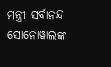ମନ୍ତ୍ରୀ ସର୍ବାନନ୍ଦ ସୋନୋୱାଲଙ୍କ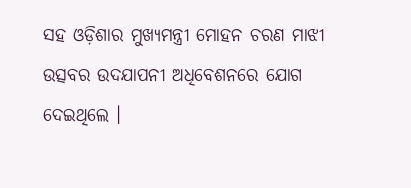ସହ ଓଡ଼ିଶାର ମୁଖ୍ୟମନ୍ତ୍ରୀ ମୋହନ ଚରଣ ମାଝୀ ଉତ୍ସବର ଉଦଯାପନୀ ଅଧିବେଶନରେ ଯୋଗ ଦେଇଥିଲେ ।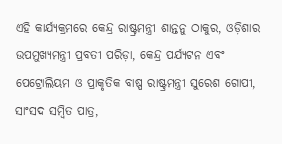ଏହି କାର୍ଯ୍ୟକ୍ରମରେ କେନ୍ଦ୍ର ରାଷ୍ଟ୍ରମନ୍ତ୍ରୀ ଶାନ୍ତନୁ ଠାକୁର, ଓଡ଼ିଶାର ଉପମୁଖ୍ୟମନ୍ତ୍ରୀ ପ୍ରବତୀ ପରିଡ଼ା, କେନ୍ଦ୍ର ପର୍ଯ୍ୟଟନ ଏବଂ ପେଟ୍ରୋଲିୟମ ଓ ପ୍ରାକୃତିକ ବାଷ୍ପ ରାଷ୍ଟ୍ରମନ୍ତ୍ରୀ ସୁରେଶ ଗୋପୀ, ସାଂସଦ ସମ୍ବିତ ପାତ୍ର,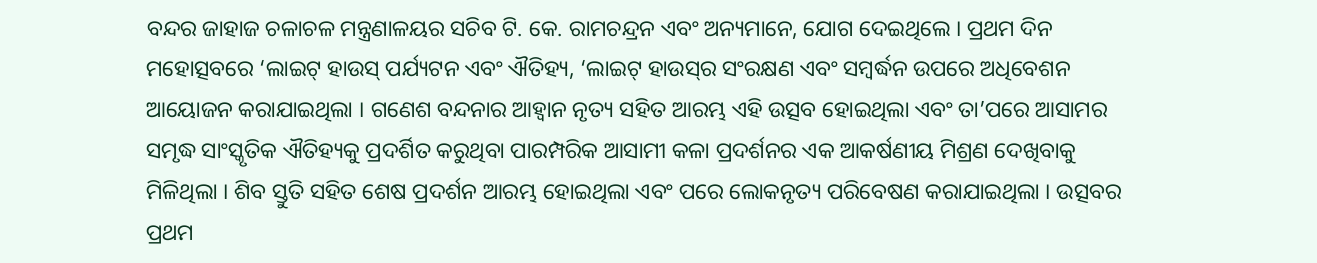ବନ୍ଦର ଜାହାଜ ଚଳାଚଳ ମନ୍ତ୍ରଣାଳୟର ସଚିବ ଟି. କେ. ରାମଚନ୍ଦ୍ରନ ଏବଂ ଅନ୍ୟମାନେ, ଯୋଗ ଦେଇଥିଲେ । ପ୍ରଥମ ଦିନ ମହୋତ୍ସବରେ ‘ଲାଇଟ୍ ହାଉସ୍ ପର୍ଯ୍ୟଟନ ଏବଂ ଐତିହ୍ୟ, ‘ଲାଇଟ୍ ହାଉସ୍‌ର ସଂରକ୍ଷଣ ଏବଂ ସମ୍ବର୍ଦ୍ଧନ ଉପରେ ଅଧିବେଶନ ଆୟୋଜନ କରାଯାଇଥିଲା । ଗଣେଶ ବନ୍ଦନାର ଆହ୍ୱାନ ନୃତ୍ୟ ସହିତ ଆରମ୍ଭ ଏହି ଉତ୍ସବ ହୋଇଥିଲା ଏବଂ ତା’ପରେ ଆସାମର ସମୃଦ୍ଧ ସାଂସ୍କୃତିକ ଐତିହ୍ୟକୁ ପ୍ରଦର୍ଶିତ କରୁଥିବା ପାରମ୍ପରିକ ଆସାମୀ କଳା ପ୍ରଦର୍ଶନର ଏକ ଆକର୍ଷଣୀୟ ମିଶ୍ରଣ ଦେଖିବାକୁ ମିଳିଥିଲା । ଶିବ ସ୍ତୁତି ସହିତ ଶେଷ ପ୍ରଦର୍ଶନ ଆରମ୍ଭ ହୋଇଥିଲା ଏବଂ ପରେ ଲୋକନୃତ୍ୟ ପରିବେଷଣ କରାଯାଇଥିଲା । ଉତ୍ସବର ପ୍ରଥମ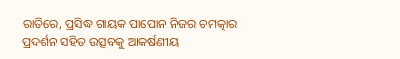ରାତିରେ, ପ୍ରସିଦ୍ଧ ଗାୟକ ପାପୋନ ନିଜର ଚମତ୍କାର ପ୍ରଦର୍ଶନ ସହିତ ଉତ୍ସବକୁ ଆକର୍ଷଣୀୟ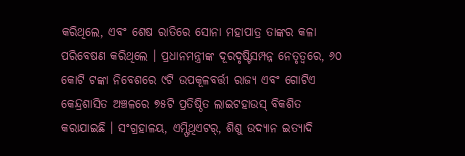କରିଥିଲେ, ଏବଂ ଶେଷ ରାତିରେ ସୋନା ମହାପାତ୍ର ତାଙ୍କର କଳା ପରିବେଷଣ କରିଥିଲେ । ପ୍ରଧାନମନ୍ତ୍ରୀଙ୍କ ଦୂରଦୃଷ୍ଟିସମ୍ପନ୍ନ ନେତୃତ୍ୱରେ, ୬୦ କୋଟି ଟଙ୍କା ନିବେଶରେ ୯ଟି ଉପକୂଳବର୍ତ୍ତୀ ରାଜ୍ୟ ଏବଂ ଗୋଟିଏ କେନ୍ଦ୍ରଶାସିତ ଅଞ୍ଚଳରେ ୭୫ଟି ପ୍ରତିଷ୍ଠିତ ଲାଇଟହାଉସ୍ ବିକଶିତ କରାଯାଇଛି । ସଂଗ୍ରହାଳୟ, ଏମ୍ଫିଥିଏଟର୍, ଶିଶୁ ଉଦ୍ୟାନ ଇତ୍ୟାଦି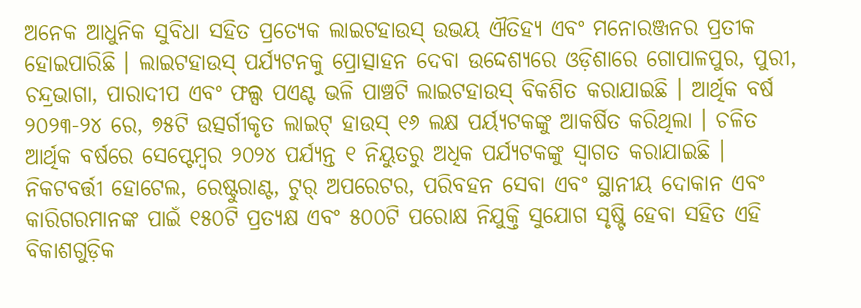ଅନେକ ଆଧୁନିକ ସୁବିଧା ସହିତ ପ୍ରତ୍ୟେକ ଲାଇଟହାଉସ୍ ଉଭୟ ଐତିହ୍ୟ ଏବଂ ମନୋରଞ୍ଜନର ପ୍ରତୀକ ହୋଇପାରିଛି । ଲାଇଟହାଉସ୍ ପର୍ଯ୍ୟଟନକୁ ପ୍ରୋତ୍ସାହନ ଦେବା ଉଦ୍ଦେଶ୍ୟରେ ଓଡ଼ିଶାରେ ଗୋପାଳପୁର, ପୁରୀ, ଚନ୍ଦ୍ରଭାଗା, ପାରାଦୀପ ଏବଂ ଫଲ୍ସ ପଏଣ୍ଟ ଭଳି ପାଞ୍ଚଟି ଲାଇଟହାଉସ୍ ବିକଶିତ କରାଯାଇଛି । ଆର୍ଥିକ ବର୍ଷ ୨୦୨୩-୨୪ ରେ, ୭୫ଟି ଉତ୍ସର୍ଗୀକୃତ ଲାଇଟ୍ ହାଉସ୍ ୧୬ ଲକ୍ଷ ପର୍ୟ୍ୟଟକଙ୍କୁ ଆକର୍ଷିତ କରିଥିଲା । ଚଳିତ ଆର୍ଥିକ ବର୍ଷରେ ସେପ୍ଟେମ୍ବର ୨୦୨୪ ପର୍ଯ୍ୟନ୍ତ ୧ ନିୟୁତରୁ ଅଧିକ ପର୍ଯ୍ୟଟକଙ୍କୁ ସ୍ୱାଗତ କରାଯାଇଛି । ନିକଟବର୍ତ୍ତୀ ହୋଟେଲ, ରେଷ୍ଟୁରାଣ୍ଟ, ଟୁର୍ ଅପରେଟର, ପରିବହନ ସେବା ଏବଂ ସ୍ଥାନୀୟ ଦୋକାନ ଏବଂ କାରିଗରମାନଙ୍କ ପାଇଁ ୧୫୦ଟି ପ୍ରତ୍ୟକ୍ଷ ଏବଂ ୫୦୦ଟି ପରୋକ୍ଷ ନିଯୁକ୍ତି ସୁଯୋଗ ସୃଷ୍ଟି ହେବା ସହିତ ଏହି ବିକାଶଗୁଡ଼ିକ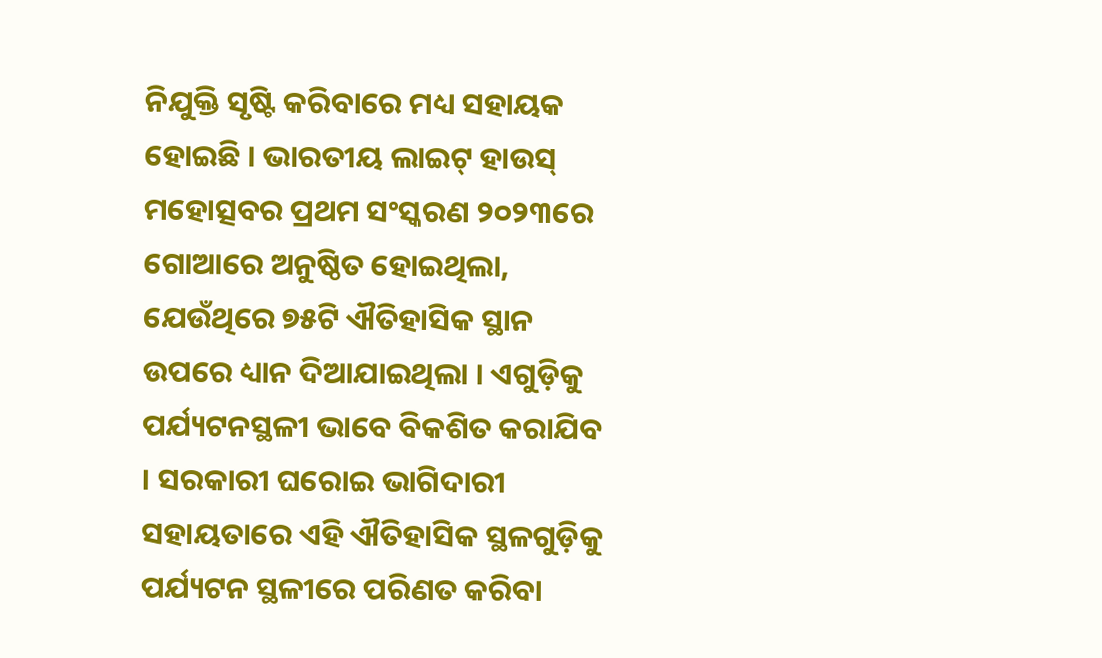ନିଯୁକ୍ତି ସୃଷ୍ଟି କରିବାରେ ମଧ୍ୟ ସହାୟକ ହୋଇଛି । ଭାରତୀୟ ଲାଇଟ୍ ହାଉସ୍ ମହୋତ୍ସବର ପ୍ରଥମ ସଂସ୍କରଣ ୨୦୨୩ରେ ଗୋଆରେ ଅନୁଷ୍ଠିତ ହୋଇଥିଲା, ଯେଉଁଥିରେ ୭୫ଟି ଐତିହାସିକ ସ୍ଥାନ ଉପରେ ଧ୍ୟାନ ଦିଆଯାଇଥିଲା । ଏଗୁଡ଼ିକୁ ପର୍ଯ୍ୟଟନସ୍ଥଳୀ ଭାବେ ବିକଶିତ କରାଯିବ । ସରକାରୀ ଘରୋଇ ଭାଗିଦାରୀ ସହାୟତାରେ ଏହି ଐତିହାସିକ ସ୍ଥଳଗୁଡ଼ିକୁ ପର୍ଯ୍ୟଟନ ସ୍ଥଳୀରେ ପରିଣତ କରିବା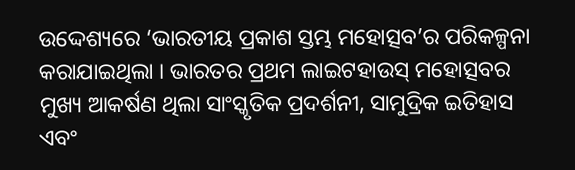ଉଦ୍ଦେଶ୍ୟରେ ‘ଭାରତୀୟ ପ୍ରକାଶ ସ୍ତମ୍ଭ ମହୋତ୍ସବ’ର ପରିକଳ୍ପନା କରାଯାଇଥିଲା । ଭାରତର ପ୍ରଥମ ଲାଇଟହାଉସ୍ ମହୋତ୍ସବର ମୁଖ୍ୟ ଆକର୍ଷଣ ଥିଲା ସାଂସ୍କୃତିକ ପ୍ରଦର୍ଶନୀ, ସାମୁଦ୍ରିକ ଇତିହାସ ଏବଂ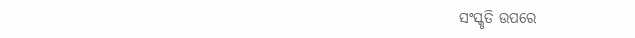ସଂସ୍କୃତି ଉପରେ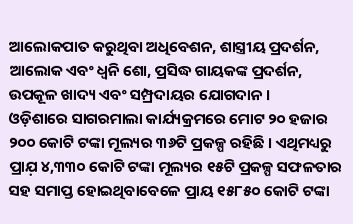ଆଲୋକପାତ କରୁଥିବା ଅଧିବେଶନ, ଶାସ୍ତ୍ରୀୟ ପ୍ରଦର୍ଶନ, ଆଲୋକ ଏବଂ ଧ୍ୱନି ଶୋ, ପ୍ରସିଦ୍ଧ ଗାୟକଙ୍କ ପ୍ରଦର୍ଶନ, ଉପକୂଳ ଖାଦ୍ୟ ଏବଂ ସମ୍ପ୍ରଦାୟର ଯୋଗଦାନ ।
ଓଡ଼ିଶାରେ ସାଗରମାଲା କାର୍ଯ୍ୟକ୍ରମରେ ମୋଟ ୨୦ ହଜାର ୨୦୦ କୋଟି ଟଙ୍କା ମୂଲ୍ୟର ୩୬ଟି ପ୍ରକଳ୍ପ ରହିଛି । ଏଥିମଧ୍ୟରୁ ପ୍ରାଯ଼ ୪,୩୩୦ କୋଟି ଟଙ୍କା ମୂଲ୍ୟର ୧୫ଟି ପ୍ରକଳ୍ପ ସଫଳତାର ସହ ସମାପ୍ତ ହୋଇଥିବାବେଳେ ପ୍ରାୟ ୧୫୮୫୦ କୋଟି ଟଙ୍କା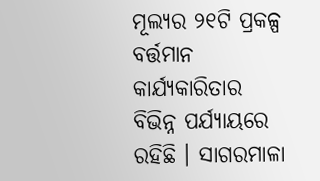ମୂଲ୍ୟର ୨୧ଟି ପ୍ରକଳ୍ପ ବର୍ତ୍ତମାନ କାର୍ଯ୍ୟକାରିତାର ବିଭିନ୍ନ ପର୍ଯ୍ୟାୟରେ ରହିଛି । ସାଗରମାଳା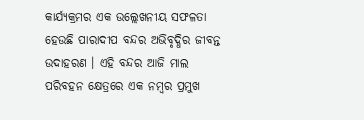କାର୍ଯ୍ୟକ୍ରମର ଏକ ଉଲ୍ଲେଖନୀୟ ସଫଳତା ହେଉଛି ପାରାଦୀପ ବନ୍ଦର ଅଭିବୃଦ୍ଧିର ଜୀବନ୍ତ ଉଦାହରଣ । ଏହି ବନ୍ଦର ଆଜି ମାଲ ପରିବହନ କ୍ଷେତ୍ରରେ ଏକ ନମ୍ବର ପ୍ରମୁଖ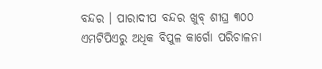ବନ୍ଦର । ପାରାଦୀପ ବନ୍ଦର ଖୁବ୍ ଶୀଘ୍ର ୩୦୦ ଏମଟିପିଏରୁ ଅଧିକ ବିପୁଳ କାର୍ଗୋ ପରିଚାଳନା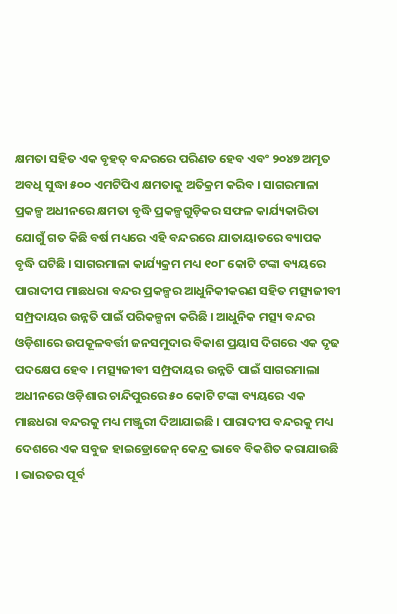କ୍ଷମତା ସହିତ ଏକ ବୃହତ୍ ବନ୍ଦରରେ ପରିଣତ ହେବ ଏବଂ ୨୦୪୭ ଅମୃତ ଅବଧି ସୁଦ୍ଧା ୫୦୦ ଏମଟିପିଏ କ୍ଷମତାକୁ ଅତିକ୍ରମ କରିବ । ସାଗରମାଳା ପ୍ରକଳ୍ପ ଅଧୀନରେ କ୍ଷମତା ବୃଦ୍ଧି ପ୍ରକଳ୍ପଗୁଡ଼ିକର ସଫଳ କାର୍ଯ୍ୟକାରିତା ଯୋଗୁଁ ଗତ କିଛି ବର୍ଷ ମଧ୍ୟରେ ଏହି ବନ୍ଦରରେ ଯାତାୟାତରେ ବ୍ୟାପକ ବୃଦ୍ଧି ଘଟିଛି । ସାଗରମାଳା କାର୍ଯ୍ୟକ୍ରମ ମଧ୍ୟ ୧୦୮ କୋଟି ଟଙ୍କା ବ୍ୟୟରେ ପାରାଦୀପ ମାଛଧରା ବନ୍ଦର ପ୍ରକଳ୍ପର ଆଧୁନିକୀକରଣ ସହିତ ମତ୍ସ୍ୟଜୀବୀ ସମ୍ପ୍ରଦାୟର ଉନ୍ନତି ପାଇଁ ପରିକଳ୍ପନା କରିଛି । ଆଧୁନିକ ମତ୍ସ୍ୟ ବନ୍ଦର ଓଡ଼ିଶାରେ ଉପକୂଳବର୍ତ୍ତୀ ଜନସମୁଦାର ବିକାଶ ପ୍ରୟାସ ଦିଗରେ ଏକ ଦୃଢ ପଦକ୍ଷେପ ହେବ । ମତ୍ସ୍ୟଜୀବୀ ସମ୍ପ୍ରଦାୟର ଉନ୍ନତି ପାଇଁ ସାଗରମାଲା ଅଧୀନରେ ଓଡ଼ିଶାର ଚାନ୍ଦିପୁରରେ ୫୦ କୋଟି ଟଙ୍କା ବ୍ୟୟରେ ଏକ ମାଛଧରା ବନ୍ଦରକୁ ମଧ୍ୟ ମଞ୍ଜୁରୀ ଦିଆଯାଇଛି । ପାରାଦୀପ ବନ୍ଦରକୁ ମଧ୍ୟ ଦେଶରେ ଏକ ସବୁଜ ହାଇଡ୍ରୋଜେନ୍ କେନ୍ଦ୍ର ଭାବେ ବିକଶିତ କରାଯାଉଛି । ଭାରତର ପୂର୍ବ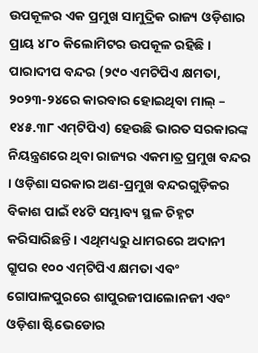ଉପକୂଳର ଏକ ପ୍ରମୁଖ ସାମୁଦ୍ରିକ ରାଜ୍ୟ ଓଡ଼ିଶାର ପ୍ରାୟ ୪୮୦ କିଲୋମିଟର ଉପକୂଳ ରହିଛି । ପାରାଦୀପ ବନ୍ଦର (୨୯୦ ଏମଟିପିଏ କ୍ଷମତା, ୨୦୨୩-୨୪ରେ କାରବାର ହୋଇଥିବା ମାଲ୍ – ୧୪୫.୩୮ ଏମ୍‌ଟିପିଏ) ହେଉଛି ଭାରତ ସରକାରଙ୍କ ନିୟନ୍ତ୍ରଣରେ ଥିବା ରାଜ୍ୟର ଏକମାତ୍ର ପ୍ରମୁଖ ବନ୍ଦର । ଓଡ଼ିଶା ସରକାର ଅଣ-ପ୍ରମୁଖ ବନ୍ଦରଗୁଡ଼ିକର ବିକାଶ ପାଇଁ ୧୪ଟି ସମ୍ଭାବ୍ୟ ସ୍ଥଳ ଚିହ୍ନଟ କରିସାରିଛନ୍ତି । ଏଥିମଧ୍ୟରୁ ଧାମରରେ ଅଦାନୀ ଗ୍ରୁପର ୧୦୦ ଏମ୍‌ଟିପିଏ କ୍ଷମତା ଏବଂ ଗୋପାଳପୁରରେ ଶାପୁରଜୀପାଲୋନଜୀ ଏବଂ ଓଡ଼ିଶା ଷ୍ଟିଭେଡୋର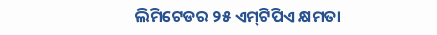ଲିମିଟେଡର ୨୫ ଏମ୍‌ଟିପିଏ କ୍ଷମତା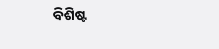ବିଶିଷ୍ଟ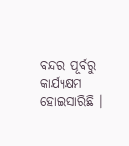ବନ୍ଦର ପୂର୍ବରୁ କାର୍ଯ୍ୟକ୍ଷମ ହୋଇସାରିଛି ।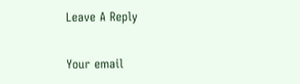Leave A Reply

Your email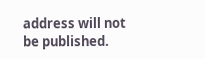address will not be published.